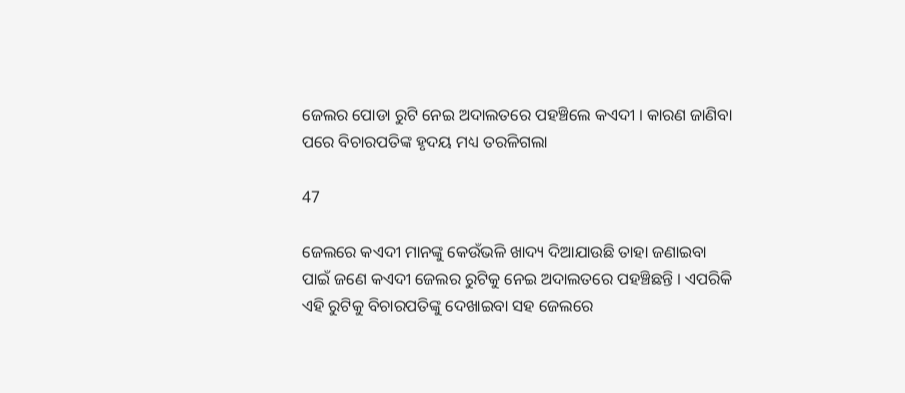ଜେଲର ପୋଡା ରୁଟି ନେଇ ଅଦାଲତରେ ପହଞ୍ଚିଲେ କଏଦୀ । କାରଣ ଜାଣିବା ପରେ ବିଚାରପତିଙ୍କ ହୃଦୟ ମଧ୍ୟ ତରଳିଗଲା

47

ଜେଲରେ କଏଦୀ ମାନଙ୍କୁ କେଉଁଭଳି ଖାଦ୍ୟ ଦିଆଯାଉଛି ତାହା ଜଣାଇବା ପାଇଁ ଜଣେ କଏଦୀ ଜେଲର ରୁଟିକୁ ନେଇ ଅଦାଲତରେ ପହଞ୍ଚିଛନ୍ତି । ଏପରିକି ଏହି ରୁଟିକୁ ବିଚାରପତିଙ୍କୁ ଦେଖାଇବା ସହ ଜେଲରେ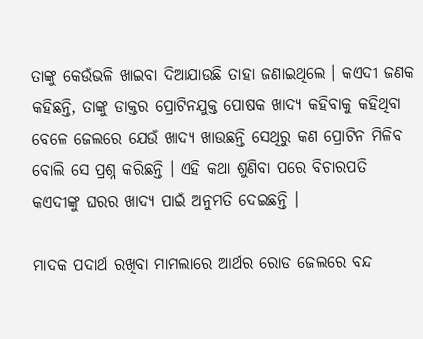ତାଙ୍କୁ କେଉଁଭଳି ଖାଇବା ଦିଆଯାଉଛି ତାହା ଜଣାଇଥିଲେ । କଏଦୀ ଜଣକ କହିଛନ୍ତି, ତାଙ୍କୁ ଡାକ୍ତର ପ୍ରୋଟିନଯୁକ୍ତ ପୋଷକ ଖାଦ୍ୟ କହିବାକୁ କହିଥିବା ବେଳେ ଜେଲରେ ଯେଉଁ ଖାଦ୍ୟ ଖାଉଛନ୍ତି ସେଥିରୁ କଣ ପ୍ରୋଟିନ ମିଳିବ ବୋଲି ସେ ପ୍ରଶ୍ନ କରିଛନ୍ତି । ଏହି କଥା ଶୁଣିବା ପରେ ବିଚାରପତି କଏଦୀଙ୍କୁ ଘରର ଖାଦ୍ୟ ପାଇଁ ଅନୁମତି ଦେଇଛନ୍ତି ।

ମାଦକ ପଦାର୍ଥ ରଖିବା ମାମଲାରେ ଆର୍ଥର ରୋଡ ଜେଲରେ ବନ୍ଦ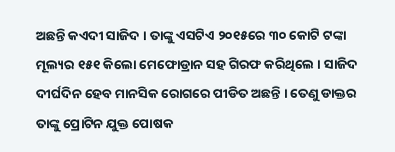ଅଛନ୍ତି କଏଦୀ ସାଜିଦ । ତାଙ୍କୁ ଏସଟିଏ ୨୦୧୫ରେ ୩୦ କୋଟି ଟଙ୍କା ମୂଲ୍ୟର ୧୫୧ କିଲୋ ମେଫୋଡ୍ରାନ ସହ ଗିରଫ କରିଥିଲେ । ସାଜିଦ ଦୀର୍ଘଦିନ ହେବ ମାନସିକ ରୋଗରେ ପୀଡିତ ଅଛନ୍ତି । ତେଣୁ ଡାକ୍ତର ତାଙ୍କୁ ପ୍ରୋଟିନ ଯୁକ୍ତ ପୋଷକ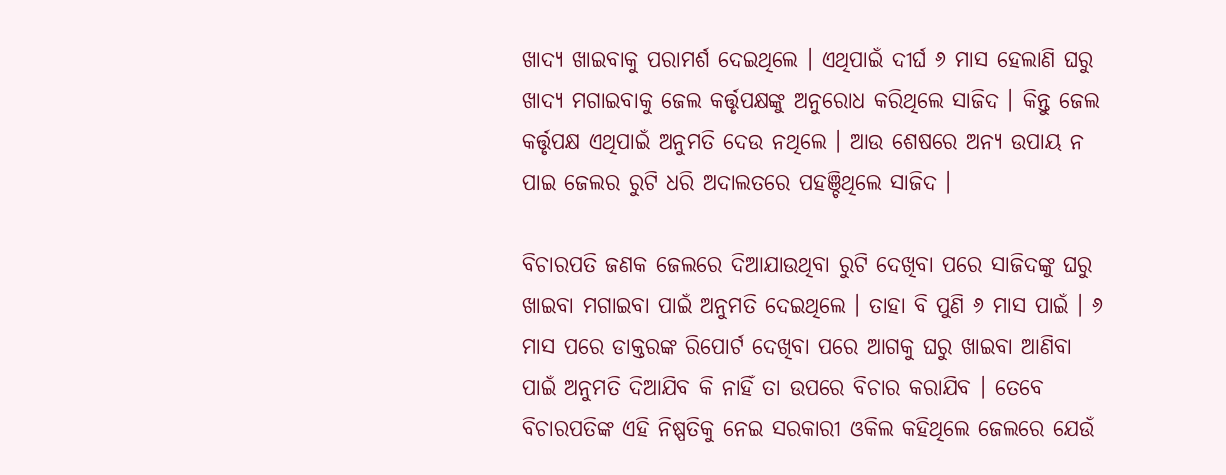ଖାଦ୍ୟ ଖାଇବାକୁ ପରାମର୍ଶ ଦେଇଥିଲେ । ଏଥିପାଇଁ ଦୀର୍ଘ ୬ ମାସ ହେଲାଣି ଘରୁ ଖାଦ୍ୟ ମଗାଇବାକୁ ଜେଲ କର୍ତ୍ତୃପକ୍ଷଙ୍କୁ ଅନୁରୋଧ କରିଥିଲେ ସାଜିଦ । କିନ୍ତୁ ଜେଲ କର୍ତ୍ତୃପକ୍ଷ ଏଥିପାଇଁ ଅନୁମତି ଦେଉ ନଥିଲେ । ଆଉ ଶେଷରେ ଅନ୍ୟ ଉପାୟ ନ ପାଇ ଜେଲର ରୁଟି ଧରି ଅଦାଲତରେ ପହଞ୍ଚିଥିଲେ ସାଜିଦ ।

ବିଚାରପତି ଜଣକ ଜେଲରେ ଦିଆଯାଉଥିବା ରୁଟି ଦେଖିବା ପରେ ସାଜିଦଙ୍କୁ ଘରୁ ଖାଇବା ମଗାଇବା ପାଇଁ ଅନୁମତି ଦେଇଥିଲେ । ତାହା ବି ପୁଣି ୬ ମାସ ପାଇଁ । ୬ ମାସ ପରେ ଡାକ୍ତରଙ୍କ ରିପୋର୍ଟ ଦେଖିବା ପରେ ଆଗକୁ ଘରୁ ଖାଇବା ଆଣିବା ପାଇଁ ଅନୁମତି ଦିଆଯିବ କି ନାହିଁ ତା ଉପରେ ବିଚାର କରାଯିବ । ତେବେ ବିଚାରପତିଙ୍କ ଏହି ନିଷ୍ପତିକୁ ନେଇ ସରକାରୀ ଓକିଲ କହିଥିଲେ ଜେଲରେ ଯେଉଁ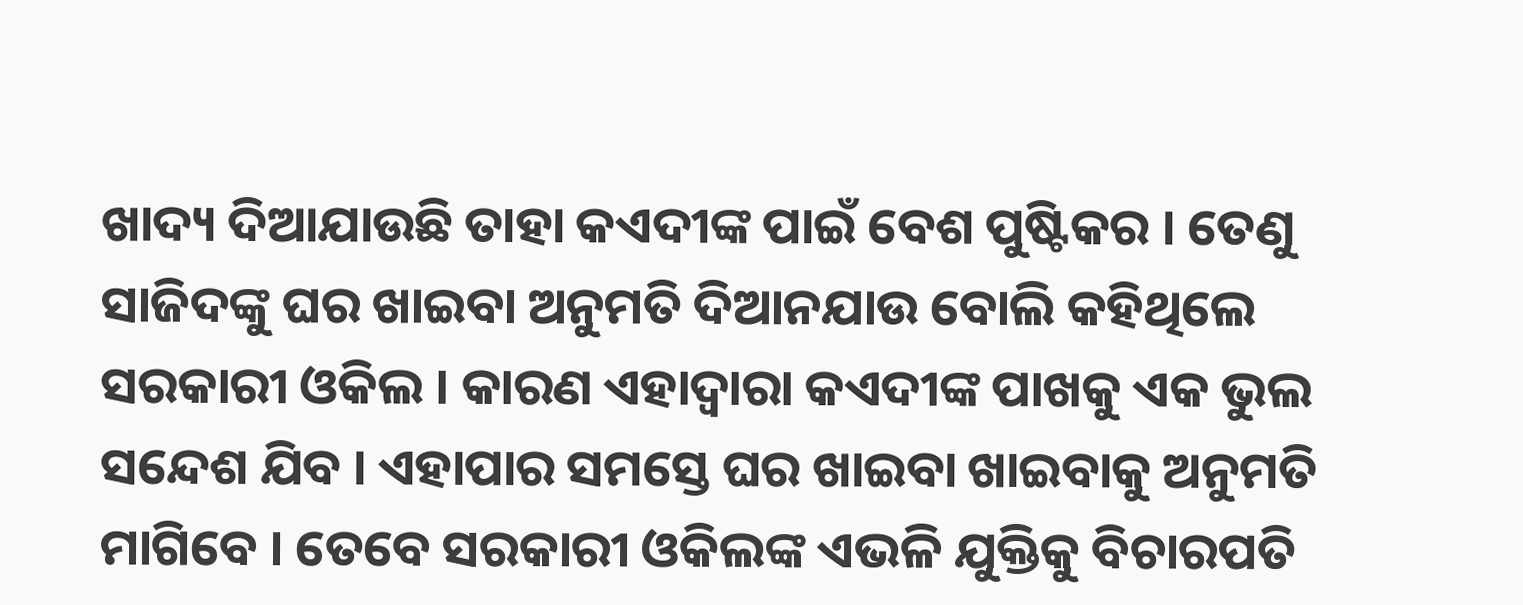ଖାଦ୍ୟ ଦିଆଯାଉଛି ତାହା କଏଦୀଙ୍କ ପାଇଁ ବେଶ ପୁଷ୍ଟିକର । ତେଣୁ ସାଜିଦଙ୍କୁ ଘର ଖାଇବା ଅନୁମତି ଦିଆନଯାଉ ବୋଲି କହିଥିଲେ ସରକାରୀ ଓକିଲ । କାରଣ ଏହାଦ୍ୱାରା କଏଦୀଙ୍କ ପାଖକୁ ଏକ ଭୁଲ ସନ୍ଦେଶ ଯିବ । ଏହାପାର ସମସ୍ତେ ଘର ଖାଇବା ଖାଇବାକୁ ଅନୁମତି ମାଗିବେ । ତେବେ ସରକାରୀ ଓକିଲଙ୍କ ଏଭଳି ଯୁକ୍ତିକୁ ବିଚାରପତି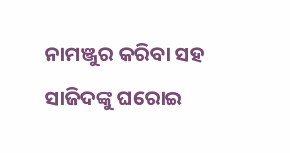ନାମଞ୍ଜୁର କରିବା ସହ ସାଜିଦଙ୍କୁ ଘରୋଇ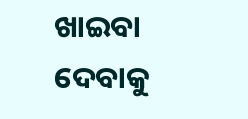ଖାଇବା ଦେବାକୁ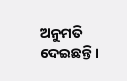ଅନୁମତି ଦେଇଛନ୍ତି ।